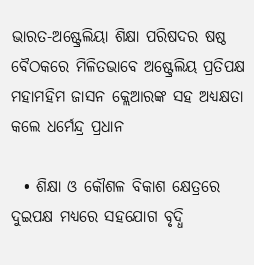ଭାରତ-ଅଷ୍ଟ୍ରେଲିୟା ଶିକ୍ଷା ପରିଷଦର ଷଷ୍ଠ ବୈଠକରେ ମିଳିତଭାବେ ଅଷ୍ଟ୍ରେଲିୟ ପ୍ରତିପକ୍ଷ ମହାମହିମ ଜାସନ କ୍ଲେଆରଙ୍କ ସହ ଅଧ୍ୟକ୍ଷତା କଲେ ଧର୍ମେନ୍ଦ୍ର ପ୍ରଧାନ

  • ଶିକ୍ଷା ଓ କୌଶଳ ବିକାଶ କ୍ଷେତ୍ରରେ ଦୁଇପକ୍ଷ ମଧ୍ୟରେ ସହଯୋଗ ବୃଦ୍ଧି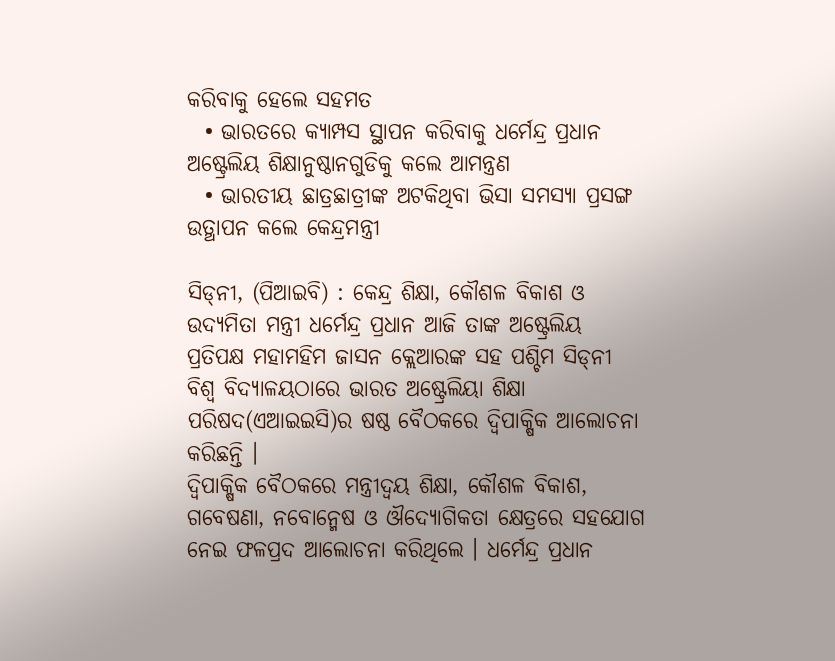କରିବାକୁ ହେଲେ ସହମତ
  • ଭାରତରେ କ୍ୟାମ୍ପସ ସ୍ଥାପନ କରିବାକୁ ଧର୍ମେନ୍ଦ୍ର ପ୍ରଧାନ ଅଷ୍ଟ୍ରେଲିୟ ଶିକ୍ଷାନୁଷ୍ଠାନଗୁଡିକୁ କଲେ ଆମନ୍ତ୍ରଣ
  • ଭାରତୀୟ ଛାତ୍ରଛାତ୍ରୀଙ୍କ ଅଟକିଥିବା ଭିସା ସମସ୍ୟା ପ୍ରସଙ୍ଗ ଉତ୍ଥାପନ କଲେ କେନ୍ଦ୍ରମନ୍ତ୍ରୀ

ସିଡ୍‌ନୀ, (ପିଆଇବି) : କେନ୍ଦ୍ର ଶିକ୍ଷା, କୌଶଳ ବିକାଶ ଓ ଉଦ୍ୟମିତା ମନ୍ତ୍ରୀ ଧର୍ମେନ୍ଦ୍ର ପ୍ରଧାନ ଆଜି ତାଙ୍କ ଅଷ୍ଟ୍ରେଲିୟ ପ୍ରତିପକ୍ଷ ମହାମହିମ ଜାସନ କ୍ଲେଆରଙ୍କ ସହ ପଶ୍ଚିମ ସିଡ୍‌ନୀ ବିଶ୍ୱ ବିଦ୍ୟାଳୟଠାରେ ଭାରତ ଅଷ୍ଟ୍ରେଲିୟା ଶିକ୍ଷା ପରିଷଦ(ଏଆଇଇସି)ର ଷଷ୍ଠ ବୈଠକରେ ଦ୍ୱିପାକ୍ଷିକ ଆଲୋଚନା କରିଛନ୍ତି ।
ଦ୍ୱିପାକ୍ଷିକ ବୈଠକରେ ମନ୍ତ୍ରୀଦ୍ୱୟ ଶିକ୍ଷା, କୌଶଳ ବିକାଶ, ଗବେଷଣା, ନବୋନ୍ମେଷ ଓ ଔଦ୍ୟୋଗିକତା କ୍ଷେତ୍ରରେ ସହଯୋଗ ନେଇ ଫଳପ୍ରଦ ଆଲୋଚନା କରିଥିଲେ । ଧର୍ମେନ୍ଦ୍ର ପ୍ରଧାନ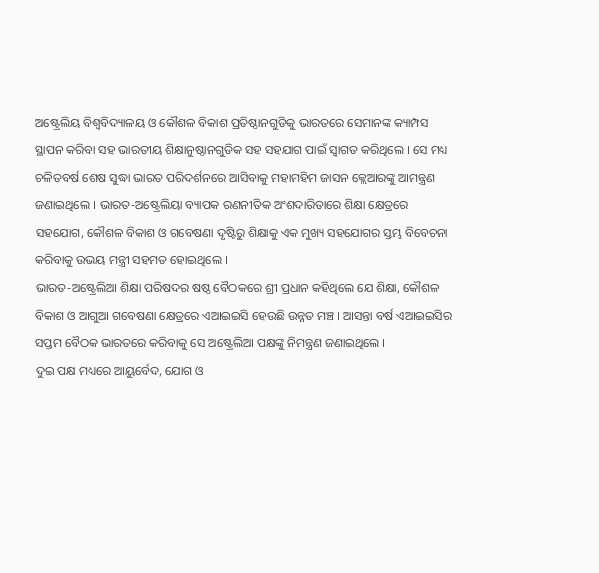ଅଷ୍ଟ୍ରେଲିୟ ବିଶ୍ୱବିଦ୍ୟାଳୟ ଓ କୌଶଳ ବିକାଶ ପ୍ରତିଷ୍ଠାନଗୁଡିକୁ ଭାରତରେ ସେମାନଙ୍କ କ୍ୟାମ୍ପସ ସ୍ଥାପନ କରିବା ସହ ଭାରତୀୟ ଶିକ୍ଷାନୁଷ୍ଠାନଗୁଡିକ ସହ ସହଯାଗ ପାଇଁ ସ୍ୱାଗତ କରିଥିଲେ । ସେ ମଧ୍ୟ ଚଳିତବର୍ଷ ଶେଷ ସୁଦ୍ଧା ଭାରତ ପରିଦର୍ଶନରେ ଆସିବାକୁ ମହାମହିମ ଜାସନ କ୍ଲେଆରଙ୍କୁ ଆମନ୍ତ୍ରଣ ଜଣାଇଥିଲେ । ଭାରତ-ଅଷ୍ଟ୍ରେଲିୟା ବ୍ୟାପକ ରଣନୀତିକ ଅଂଶଦାରିତାରେ ଶିକ୍ଷା କ୍ଷେତ୍ରରେ ସହଯୋଗ, କୌଶଳ ବିକାଶ ଓ ଗବେଷଣା ଦୃଷ୍ଟିରୁ ଶିକ୍ଷାକୁ ଏକ ମୁଖ୍ୟ ସହଯୋଗର ସ୍ତମ୍ଭ ବିବେଚନା କରିବାକୁ ଉଭୟ ମନ୍ତ୍ରୀ ସହମତ ହୋଇଥିଲେ ।
ଭାରତ-ଅଷ୍ଟ୍ରେଲିଆ ଶିକ୍ଷା ପରିଷଦର ଷଷ୍ଠ ବୈଠକରେ ଶ୍ରୀ ପ୍ରଧାନ କହିଥିଲେ ଯେ ଶିକ୍ଷା, କୌଶଳ ବିକାଶ ଓ ଆଗୁଆ ଗବେଷଣା କ୍ଷେତ୍ରରେ ଏଆଇଇସି ହେଉଛି ଉନ୍ନତ ମଞ୍ଚ । ଆସନ୍ତା ବର୍ଷ ଏଆଇଇସିର ସପ୍ତମ ବୈଠକ ଭାରତରେ କରିବାକୁ ସେ ଅଷ୍ଟ୍ରେଲିଆ ପକ୍ଷଙ୍କୁ ନିମନ୍ତ୍ରଣ ଜଣାଇଥିଲେ ।
ଦୁଇ ପକ୍ଷ ମଧ୍ୟରେ ଆୟୁର୍ବେଦ, ଯୋଗ ଓ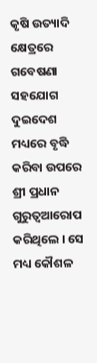କୃଷି ଉତ୍ୟାଦି କ୍ଷେତ୍ରରେ ଗବେଷଣା ସହଯୋଗ ଦୁଇଦେଶ ମଧ୍ୟରେ ବୃଦ୍ଧି କରିବା ଉପରେ ଶ୍ରୀ ପ୍ରଧାନ ଗୁରୁତ୍ୱଆରୋପ କରିଥିଲେ । ସେ ମଧ୍ୟ କୌଶଳ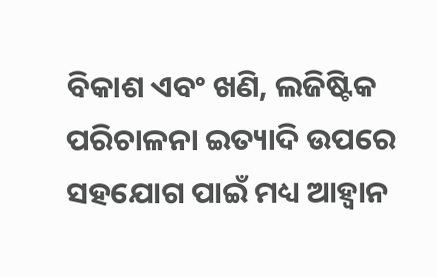ବିକାଶ ଏବଂ ଖଣି, ଲଜିଷ୍ଟିକ ପରିଚାଳନା ଇତ୍ୟାଦି ଉପରେ ସହଯୋଗ ପାଇଁ ମଧ୍ୟ ଆହ୍ୱାନ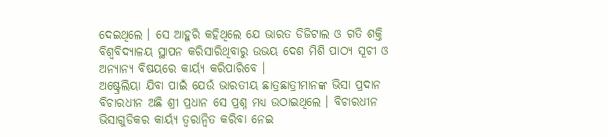ଦେଇଥିଲେ । ସେ ଆହୁରି କହିଥିଲେ ଯେ ଭାରତ ଡିଜିଟାଲ ଓ ଗତି ଶକ୍ତି ବିଶ୍ୱବିଦ୍ୟାଳୟ ସ୍ଥାପନ କରିସାରିଥିବାରୁ ଉଭୟ ଦେଶ ମିଶି ପାଠ୍ୟ ସୂଚୀ ଓ ଅନ୍ୟାନ୍ୟ ବିଷୟରେ କାର୍ୟ୍ୟ କରିପାରିବେ ।
ଅଷ୍ଟ୍ରେଲିୟା ଯିବା ପାଇଁ ଯେଉଁ ଭାରତୀୟ ଛାତ୍ରଛାତ୍ରୀମାନଙ୍କ ଭିସା ପ୍ରଦାନ ବିଚାରଧୀନ ଅଛି ଶ୍ରୀ ପ୍ରଧାନ ସେ ପ୍ରଶ୍ନ ମଧ୍ୟ ଉଠାଇଥିଲେ । ବିଚାରଧୀନ ଭିସାଗୁଡିକର କାର୍ୟ୍ୟ ତ୍ୱରାନ୍ୱିତ କରିବା ନେଇ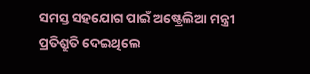ସମସ୍ତ ସହଯୋଗ ପାଇଁ ଅଷ୍ଟ୍ରେଲିଆ ମନ୍ତ୍ରୀ ପ୍ରତିଶ୍ରୁତି ଦେଇଥିଲେ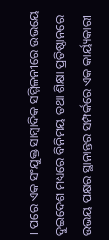। ପରେ ଏକ ସଂଯୁକ୍ତ ସାମ୍ବାଦିକ ସମ୍ମିଳନୀରେ ଉଭୟେ ଦୁଇଦେଶ ମଧ୍ୟରେ ବିନିମୟ ତଥା ଶିକ୍ଷା ପ୍ରତିଷ୍ଠାନରେ ଉଭୟ ପକ୍ଷର ସ୍ଥାନାନ୍ତର ସମ୍ପର୍କରେ ଏକ କାର୍ୟ୍ୟକାରୀ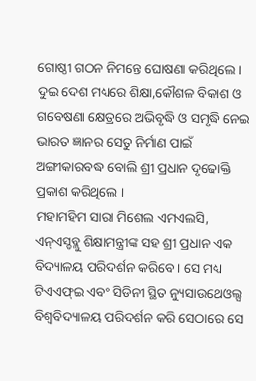ଗୋଷ୍ଠୀ ଗଠନ ନିମନ୍ତେ ଘୋଷଣା କରିଥିଲେ । ଦୁଇ ଦେଶ ମଧ୍ୟରେ ଶିକ୍ଷା,କୌଶଳ ବିକାଶ ଓ ଗବେଷଣା କ୍ଷେତ୍ରରେ ଅଭିବୃଦ୍ଧି ଓ ସମୃଦ୍ଧି ନେଇ ଭାରତ ଜ୍ଞାନର ସେତୁ ନିର୍ମାଣ ପାଇଁ ଅଙ୍ଗୀକାରବଦ୍ଧ ବୋଲି ଶ୍ରୀ ପ୍ରଧାନ ଦୃଢୋକ୍ତି ପ୍ରକାଶ କରିଥିଲେ ।
ମହାମହିମ ସାରା ମିଶେଲ ଏମଏଲସି, ଏନ୍ଏସ୍ଡବ୍ଲୁ ଶିକ୍ଷାମନ୍ତ୍ରୀଙ୍କ ସହ ଶ୍ରୀ ପ୍ରଧାନ ଏକ ବିଦ୍ୟାଳୟ ପରିଦର୍ଶନ କରିବେ । ସେ ମଧ୍ୟ ଟିଏଏଫ୍ଇ ଏବଂ ସିଡିନୀ ସ୍ଥିତ ନ୍ୟୁସାଉଥେଓଲ୍ସ ବିଶ୍ୱବିଦ୍ୟାଳୟ ପରିଦର୍ଶନ କରି ସେଠାରେ ସେ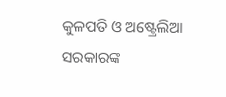କୁଳପତି ଓ ଅଷ୍ଟ୍ରେଲିଆ ସରକାରଙ୍କ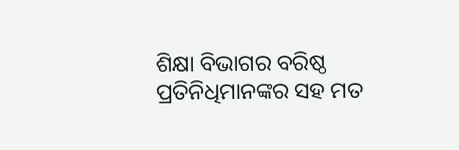ଶିକ୍ଷା ବିଭାଗର ବରିଷ୍ଠ ପ୍ରତିନିଧିମାନଙ୍କର ସହ ମତ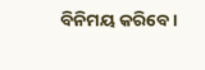ବିନିମୟ କରିବେ।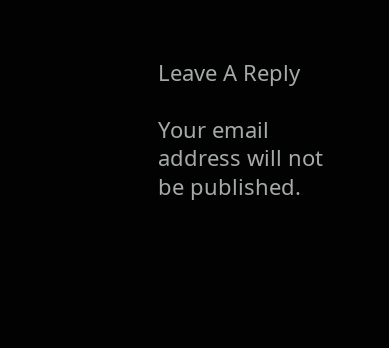Leave A Reply

Your email address will not be published.